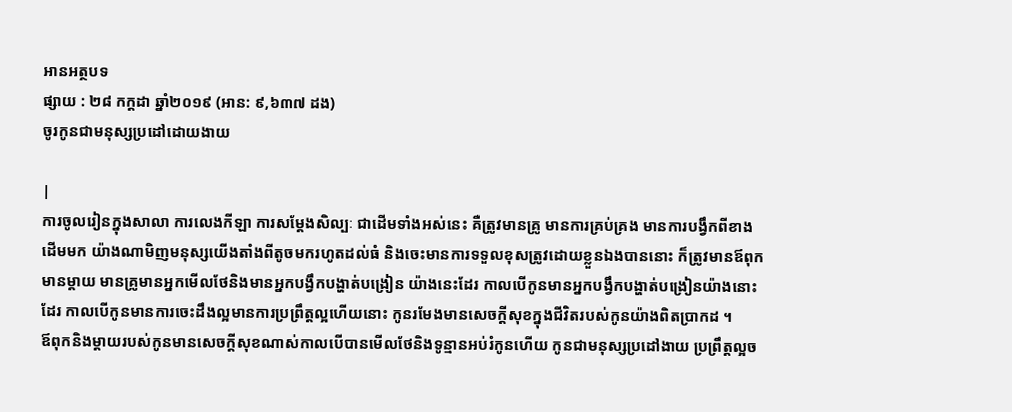អានអត្ថបទ
ផ្សាយ : ២៨ កក្តដា ឆ្នាំ២០១៩ (អាន: ៩,៦៣៧ ដង)
ចូរកូនជាមនុស្សប្រដៅដោយងាយ

|
ការចូលរៀនក្នុងសាលា ការលេងកីឡា ការសម្តែងសិល្បៈ ជាដើមទាំងអស់នេះ គឺត្រូវមានគ្រូ មានការគ្រប់គ្រង មានការបង្វឹកពីខាងដើមមក យ៉ាងណាមិញមនុស្សយើងតាំងពីតូចមករហូតដល់ធំ និងចេះមានការទទួលខុសត្រូវដោយខ្លួនឯងបាននោះ ក៏ត្រូវមានឪពុកមានម្តាយ មានគ្រូមានអ្នកមើលថែនិងមានអ្នកបង្វឹកបង្ហាត់បង្រៀន យ៉ាងនេះដែរ កាលបើកូនមានអ្នកបង្វឹកបង្ហាត់បង្រៀនយ៉ាងនោះដែរ កាលបើកូនមានការចេះដឹងល្អមានការប្រព្រឹត្តល្អហើយនោះ កូនរមែងមានសេចក្តីសុខក្នុងជីវិតរបស់កូនយ៉ាងពិតប្រាកដ ។
ឪពុកនិងម្តាយរបស់កូនមានសេចក្តីសុខណាស់កាលបើបានមើលថែនិងទូន្មានអប់រំកូនហើយ កូនជាមនុស្សប្រដៅងាយ ប្រព្រឹត្តល្អច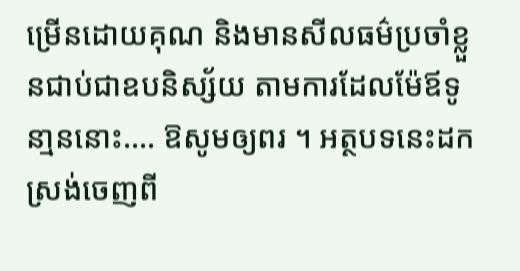ម្រើនដោយគុណ និងមានសីលធម៌ប្រចាំខ្លួនជាប់ជាឧបនិស្ស័យ តាមការដែលម៉ែឪទូនា្មននោះ.... ឱសូមឲ្យពរ ។ អត្ថបទនេះដកស្រង់ចេញពី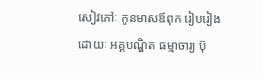សៀវភៅៈ កូនមាសឪពុក រៀបរៀងដោយៈ អគ្គបណ្ឌិត ធម្មាចារ្យ ប៊ុ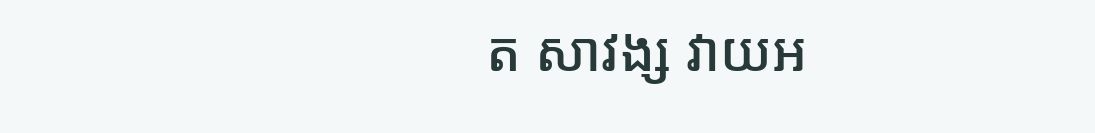ត សាវង្ស វាយអ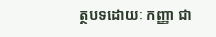ត្ថបទដោយៈ កញ្ញា ជា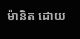ម៉ានិត ដោយ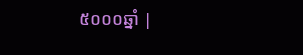៥០០០ឆ្នាំ |